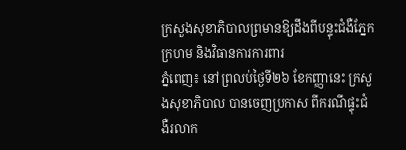ក្រសួងសុខាភិបាលព្រមានឱ្យដឹងពីបន្ទុះជំងឺភ្នែកក្រហម និងវិធានការការពារ
ភ្នំពេញ៖ នៅព្រលប់ថ្ងៃទី២៦ ខែកញ្ញានេះ ក្រសួងសុខាភិបាល បានចេញប្រកាស ពីករណីផ្ទុះជំងឺរលាក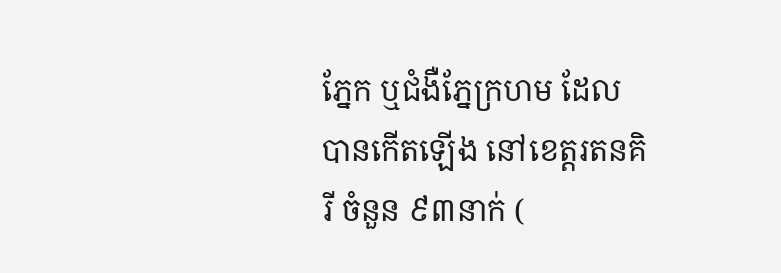ភ្នែក ឬជំងឺភ្នែក្រហម ដែលបានកើតឡើង នៅខេត្តរតនគិរី ចំនួន ៩៣នាក់ (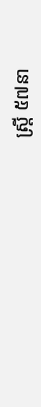ស្ត្រី ៥៧នា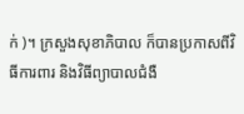ក់ )។ ក្រសួងសុខាភិបាល ក៏បានប្រកាសពីវិធីការពារ និងវិធីព្យាបាលជំងឺ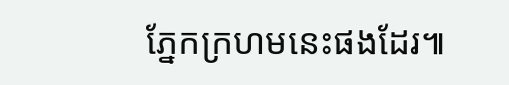ភ្នែកក្រហមនេះផងដែរ៕